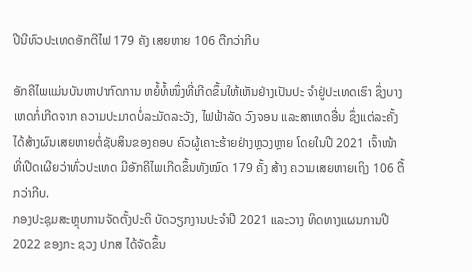ປີນີທົວປະເທດອັກຕີໄຟ 179 ຄັງ ເສຍຫາຍ 106 ຕືກວ່າກີບ

ອັກຄີໄພແມ່ນບັນຫາປາກົດການ ຫຍໍ້ທໍ້ໜຶ່ງທີ່ເກີດຂຶ້ນໃຫ້ເຫັນຢ່າງເປັນປະ ຈຳຢູ່ປະເທດເຮົາ ຊຶ່ງບາງເຫດກໍ່ເກີດຈາກ ຄວາມປະມາດບໍ່ລະມັດລະວັງ, ໄຟຟ້າລັດ ວົງຈອນ ແລະສາເຫດອື່ນ ຊຶ່ງແຕ່ລະຄັ້ງ ໄດ້ສ້າງຜົນເສຍຫາຍຕໍ່ຊັບສິນຂອງຄອບ ຄົວຜູ້ເຄາະຮ້າຍຢ່າງຫຼວງຫຼາຍ ໂດຍໃນປີ 2021 ເຈົ້າໜ້າທີ່ເປີດເຜີຍວ່າທົ່ວປະເທດ ມີອັກຄີໄພເກີດຂຶ້ນທັງໝົດ 179 ຄັ້ງ ສ້າງ ຄວາມເສຍຫາຍເຖິງ 106 ຕື້ກວ່າກີບ.
ກອງປະຊຸມສະຫຼຸບການຈັດຕັ້ງປະຕິ ບັດວຽກງານປະຈຳປີ 2021 ແລະວາງ ທິດທາງແຜນການປີ 2022 ຂອງກະ ຊວງ ປກສ ໄດ້ຈັດຂຶ້ນ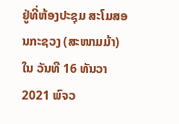ຢູ່ທີ່ຫ້ອງປະຊຸມ ສະໂມສອນກະຊວງ (ສະໜາມມ້າ) ໃນ ວັນທີ 16 ທັນວາ 2021 ພົຈວ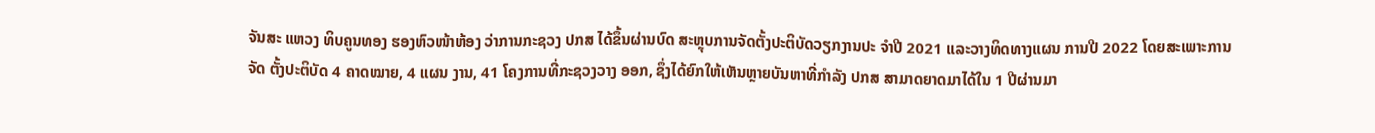ຈັນສະ ແຫວງ ທິບຄູນທອງ ຮອງຫົວໜ້າຫ້ອງ ວ່າການກະຊວງ ປກສ ໄດ້ຂຶ້ນຜ່ານບົດ ສະຫຼຸບການຈັດຕັ້ງປະຕິບັດວຽກງານປະ ຈຳປີ 2021 ແລະວາງທິດທາງແຜນ ການປີ 2022 ໂດຍສະເພາະການຈັດ ຕັ້ງປະຕິບັດ 4 ຄາດໝາຍ, 4 ແຜນ ງານ, 41 ໂຄງການທີ່ກະຊວງວາງ ອອກ, ຊຶ່ງໄດ້ຍົກໃຫ້ເຫັນຫຼາຍບັນຫາທີ່ກຳລັງ ປກສ ສາມາດຍາດມາໄດ້ໃນ 1 ປີຜ່ານມາ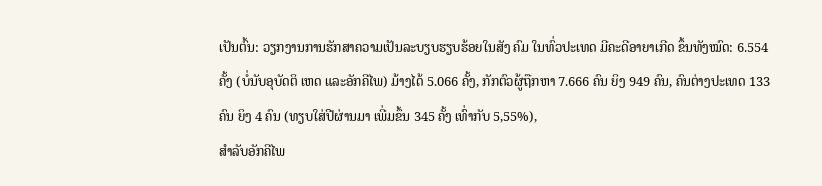ເປັນຕົ້ນ: ວຽກງານການຮັກສາຄວາມເປັນລະບຽບຮຽບຮ້ອຍໃນສັງ ຄົມ ໃນທົ່ວປະເທດ ມີຄະດີອາຍາເກີດ ຂຶ້ນທັງໝົດ: 6.554 ຄັ້ງ (ບໍ່ນັບອຸບັດຕິ ເຫດ ແລະອັກຄີໄພ) ມ້າງໄດ້ 5.066 ຄັ້ງ, ກັກຕົວຜູ້ຖືກຫາ 7.666 ຄົນ ຍິງ 949 ຄົນ, ຄົນຕ່າງປະເທດ 133 ຄົນ ຍິງ 4 ຄົນ (ທຽບໃສ່ປີຜ່ານມາ ເພີ່ມຂຶ້ນ 345 ຄັ້ງ ເທົ່າກັບ 5,55%),
ສຳລັບອັກຄີໄພ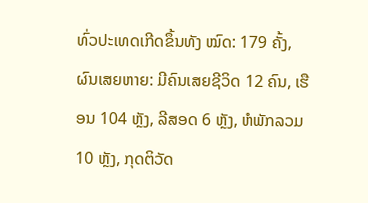ທົ່ວປະເທດເກີດຂຶ້ນທັງ ໝົດ: 179 ຄັ້ງ, ຜົນເສຍຫາຍ: ມີຄົນເສຍຊີວິດ 12 ຄົນ, ເຮືອນ 104 ຫຼັງ, ລີສອດ 6 ຫຼັງ, ຫໍພັກລວມ 10 ຫຼັງ, ກຸດຕິວັດ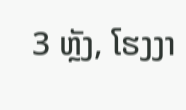3 ຫຼັງ, ໂຮງງາ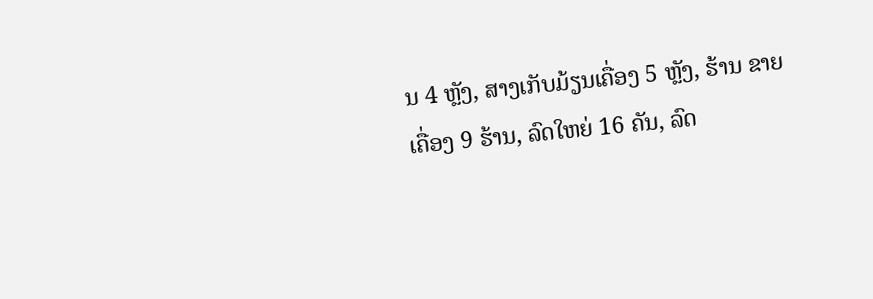ນ 4 ຫຼັງ, ສາງເກັບມ້ຽນເຄື່ອງ 5 ຫຼັງ, ຮ້ານ ຂາຍເຄື່ອງ 9 ຮ້ານ, ລົດໃຫຍ່ 16 ຄັນ, ລົດ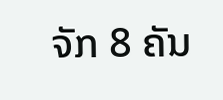ຈັກ 8 ຄັນ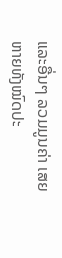ແລະອື່ນໆ ລວມມູນຄ່າ ເສຍຫາຍທັງໝົດປະ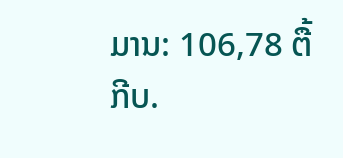ມານ: 106,78 ຕື້ກີບ.